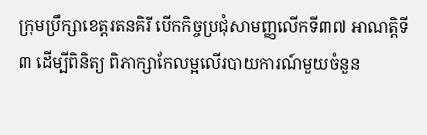ក្រុមប្រឹក្សាខេត្តរតនគិរី បើកកិច្ចប្រជុំសាមញ្ញលើកទី៣៧ អាណត្តិទី៣ ដើម្បីពិនិត្យ ពិភាក្សាកែលម្អលើរបាយការណ៍មួយចំនួន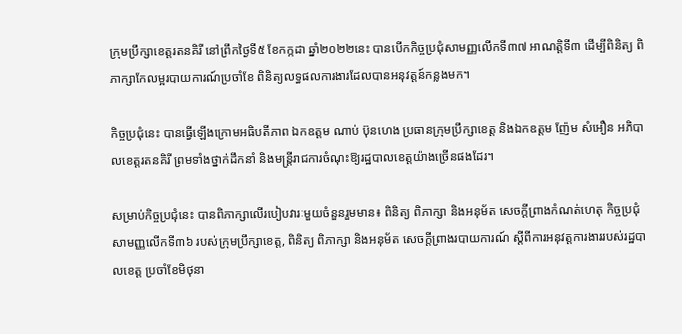ក្រុមប្រឹក្សាខេត្តរតនគិរី នៅព្រឹកថ្ងៃទី៥ ខែកក្កដា ឆ្នាំ២០២២នេះ បានបើកកិច្ចប្រជុំសាមញ្ញលើកទី៣៧ អាណត្តិទី៣ ដើម្បីពិនិត្យ ពិភាក្សាកែលម្អរបាយការណ៍ប្រចាំខែ ពិនិត្យលទ្ធផលការងារដែលបានអនុវត្តន៍កន្លងមក។

កិច្ចប្រជុំនេះ បានធ្វើឡើងក្រោមអធិបតីភាព ឯកឧត្តម ណាប់ ប៊ុនហេង ប្រធានក្រុមប្រឹក្សាខេត្ត និងឯកឧត្តម ញ៉ែម សំអឿន អភិបាលខេត្តរតនគិរី ព្រមទាំងថ្នាក់ដឹកនាំ និងមន្ត្រីរាជការចំណុះឱ្យរដ្ឋបាលខេត្តយ៉ាងច្រើនផងដែរ។

សម្រាប់កិច្ចប្រជុំនេះ បានពិភាក្សាលើរបៀបវារៈមួយចំនួនរួមមាន៖ ពិនិត្យ ពិភាក្សា និងអនុម័ត សេចក្តីព្រាងកំណត់ហេតុ កិច្ចប្រជុំសាមញ្ញលើកទី៣៦ របស់ក្រុមប្រឹក្សាខេត្ត, ពិនិត្យ ពិភាក្សា និងអនុម័ត សេចក្តីព្រាងរបាយការណ៍ ស្តីពីការអនុវត្តការងាររបស់រដ្ឋបាលខេត្ត ប្រចាំខែមិថុនា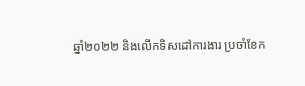ឆ្នាំ២០២២ និងលើកទិសដៅការងារ ប្រចាំខែក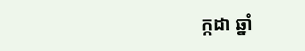ក្កដា ឆ្នាំ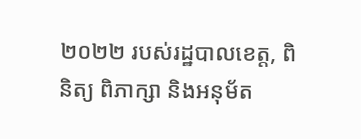២០២២ របស់រដ្ឋបាលខេត្ត, ពិនិត្យ ពិភាក្សា និងអនុម័ត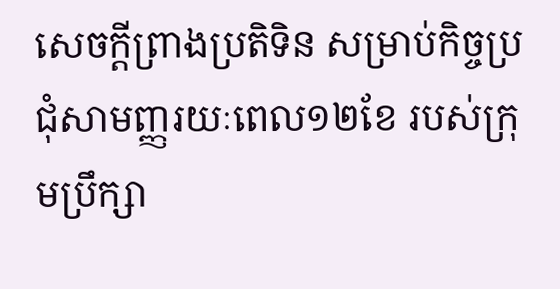សេចក្តីព្រាងប្រតិទិន សម្រាប់កិច្ចប្រជុំសាមញ្ញរយៈពេល១២ខែ របស់ក្រុមប្រឹក្សា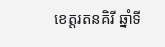ខេត្តរតនគិរី ឆ្នាំទី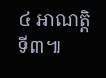៤ អាណត្តិទី៣៕